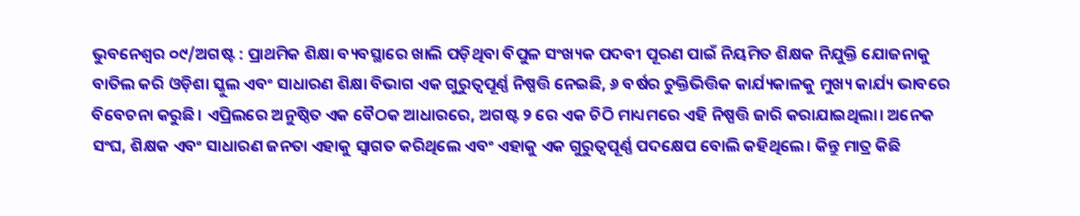ଭୁବନେଶ୍ୱର ୦୯/ଅଗଷ୍ଟ : ପ୍ରାଥମିକ ଶିକ୍ଷା ବ୍ୟବସ୍ଥାରେ ଖାଲି ପଡ଼ିଥିବା ବିପୁଳ ସଂଖ୍ୟକ ପଦବୀ ପୂରଣ ପାଇଁ ନିୟମିତ ଶିକ୍ଷକ ନିଯୁକ୍ତି ଯୋଜନାକୁ ବାତିଲ କରି ଓଡ଼ିଶା ସ୍କୁଲ ଏବଂ ସାଧାରଣ ଶିକ୍ଷା ବିଭାଗ ଏକ ଗୁରୁତ୍ୱପୂର୍ଣ୍ଣ ନିଷ୍ପତ୍ତି ନେଇଛି, ୬ ବର୍ଷର ଚୁକ୍ତିଭିତ୍ତିକ କାର୍ଯ୍ୟକାଳକୁ ମୁଖ୍ୟ କାର୍ଯ୍ୟ ଭାବରେ ବିବେଚନା କରୁଛି। ଏପ୍ରିଲରେ ଅନୁଷ୍ଠିତ ଏକ ବୈଠକ ଆଧାରରେ, ଅଗଷ୍ଟ ୨ ରେ ଏକ ଚିଠି ମାଧ୍ୟମରେ ଏହି ନିଷ୍ପତ୍ତି ଜାରି କରାଯାଇଥିଲା। ଅନେକ ସଂଘ, ଶିକ୍ଷକ ଏବଂ ସାଧାରଣ ଜନତା ଏହାକୁ ସ୍ୱାଗତ କରିଥିଲେ ଏବଂ ଏହାକୁ ଏକ ଗୁରୁତ୍ୱପୂର୍ଣ୍ଣ ପଦକ୍ଷେପ ବୋଲି କହିଥିଲେ। କିନ୍ତୁ ମାତ୍ର କିଛି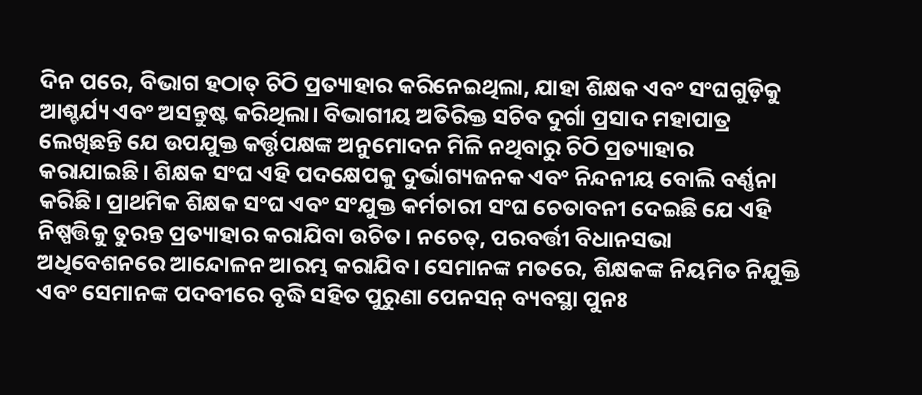ଦିନ ପରେ, ବିଭାଗ ହଠାତ୍ ଚିଠି ପ୍ରତ୍ୟାହାର କରିନେଇଥିଲା, ଯାହା ଶିକ୍ଷକ ଏବଂ ସଂଘଗୁଡ଼ିକୁ ଆଶ୍ଚର୍ଯ୍ୟ ଏବଂ ଅସନ୍ତୁଷ୍ଟ କରିଥିଲା। ବିଭାଗୀୟ ଅତିରିକ୍ତ ସଚିବ ଦୁର୍ଗା ପ୍ରସାଦ ମହାପାତ୍ର ଲେଖିଛନ୍ତି ଯେ ଉପଯୁକ୍ତ କର୍ତ୍ତୃପକ୍ଷଙ୍କ ଅନୁମୋଦନ ମିଳି ନଥିବାରୁ ଚିଠି ପ୍ରତ୍ୟାହାର କରାଯାଇଛି। ଶିକ୍ଷକ ସଂଘ ଏହି ପଦକ୍ଷେପକୁ ଦୁର୍ଭାଗ୍ୟଜନକ ଏବଂ ନିନ୍ଦନୀୟ ବୋଲି ବର୍ଣ୍ଣନା କରିଛି। ପ୍ରାଥମିକ ଶିକ୍ଷକ ସଂଘ ଏବଂ ସଂଯୁକ୍ତ କର୍ମଚାରୀ ସଂଘ ଚେତାବନୀ ଦେଇଛି ଯେ ଏହି ନିଷ୍ପତ୍ତିକୁ ତୁରନ୍ତ ପ୍ରତ୍ୟାହାର କରାଯିବା ଉଚିତ। ନଚେତ୍, ପରବର୍ତ୍ତୀ ବିଧାନସଭା ଅଧିବେଶନରେ ଆନ୍ଦୋଳନ ଆରମ୍ଭ କରାଯିବ। ସେମାନଙ୍କ ମତରେ, ଶିକ୍ଷକଙ୍କ ନିୟମିତ ନିଯୁକ୍ତି ଏବଂ ସେମାନଙ୍କ ପଦବୀରେ ବୃଦ୍ଧି ସହିତ ପୁରୁଣା ପେନସନ୍ ବ୍ୟବସ୍ଥା ପୁନଃ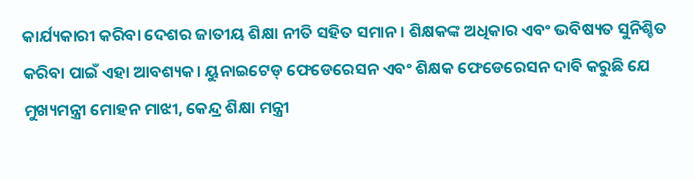କାର୍ଯ୍ୟକାରୀ କରିବା ଦେଶର ଜାତୀୟ ଶିକ୍ଷା ନୀତି ସହିତ ସମାନ। ଶିକ୍ଷକଙ୍କ ଅଧିକାର ଏବଂ ଭବିଷ୍ୟତ ସୁନିଶ୍ଚିତ କରିବା ପାଇଁ ଏହା ଆବଶ୍ୟକ। ୟୁନାଇଟେଡ୍ ଫେଡେରେସନ ଏବଂ ଶିକ୍ଷକ ଫେଡେରେସନ ଦାବି କରୁଛି ଯେ ମୁଖ୍ୟମନ୍ତ୍ରୀ ମୋହନ ମାଝୀ, କେନ୍ଦ୍ର ଶିକ୍ଷା ମନ୍ତ୍ରୀ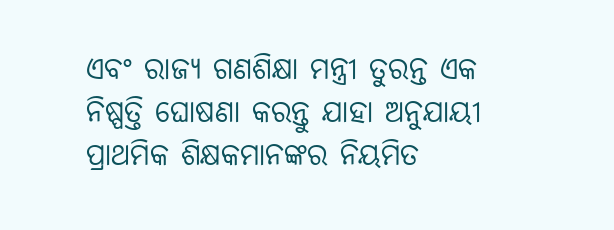ଏବଂ ରାଜ୍ୟ ଗଣଶିକ୍ଷା ମନ୍ତ୍ରୀ ତୁରନ୍ତ ଏକ ନିଷ୍ପତ୍ତି ଘୋଷଣା କରନ୍ତୁ ଯାହା ଅନୁଯାୟୀ ପ୍ରାଥମିକ ଶିକ୍ଷକମାନଙ୍କର ନିୟମିତ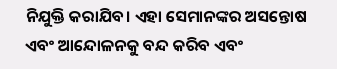ନିଯୁକ୍ତି କରାଯିବ। ଏହା ସେମାନଙ୍କର ଅସନ୍ତୋଷ ଏବଂ ଆନ୍ଦୋଳନକୁ ବନ୍ଦ କରିବ ଏବଂ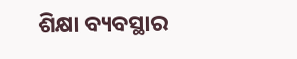ଶିକ୍ଷା ବ୍ୟବସ୍ଥାର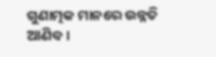ଗୁଣାତ୍ମକ ମାନରେ ଉନ୍ନତି ଆଣିବ।